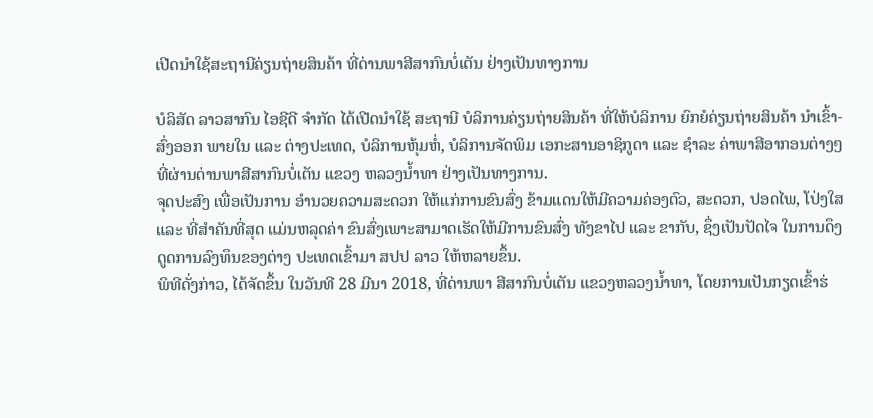ເປີດນຳໃຊ້ສະຖານີຄ່ຽນຖ່າຍສິນຄ້າ ທີ່ດ່ານພາສີສາກົນບໍ່ເຕັນ ຢ່າງເປັນທາງການ

ບໍລິສັດ ລາວສາກົນ ໄອຊີດີ ຈຳກັດ ໄດ້ເປີດນຳໃຊ້ ສະຖານີ ບໍລິການຄ່ຽນຖ່າຍສິນຄ້າ ທີ່ໃຫ້ບໍລິການ ຍົກຍໍຄ່ຽນຖ່າຍສິນຄ້າ ນໍາເຂົ້າ-ສົ່ງອອກ ພາຍໃນ ແລະ ຕ່າງປະເທດ, ບໍລິການຫຸ້ມຫໍ່, ບໍລິການຈັດພິມ ເອກະສານອາຊິກູດາ ແລະ ຊຳລະ ຄ່າພາສີອາກອນຕ່າງໆ ທີ່ຜ່ານດ່ານພາສີສາກົນບໍ່ເຕັນ ແຂວງ ຫລວງນ້ຳທາ ຢ່າງເປັນທາງການ.
ຈຸດປະສົງ ເພື່ອເປັນການ ອຳນວຍຄວາມສະດວກ ໃຫ້ແກ່ການຂົນສົ່ງ ຂ້າມແດນໃຫ້ມີຄວາມຄ່ອງຕົວ, ສະດວກ, ປອດໄພ, ໂປ່ງໃສ ແລະ ທີ່ສຳຄັນທີ່ສຸດ ແມ່ນຫລຸດຄ່າ ຂົນສົ່ງເພາະສາມາດເຮັດໃຫ້ມີການຂົນສົ່ງ ທັງຂາໄປ ແລະ ຂາກັບ, ຊຶ່ງເປັນປັດໄຈ ໃນການດຶງດູດການລົງທຶນຂອງຕ່າງ ປະເທດເຂົ້າມາ ສປປ ລາວ ໃຫ້ຫລາຍຂຶ້ນ.
ພິທີດັ່ງກ່າວ, ໄດ້ຈັດຂຶ້ນ ໃນວັນທີ 28 ມີນາ 2018, ທີ່ດ່ານພາ ສີສາກົນບໍ່ເຕັນ ແຂວງຫລວງນ້ຳທາ, ໂດຍການເປັນກຽດເຂົ້າຮ່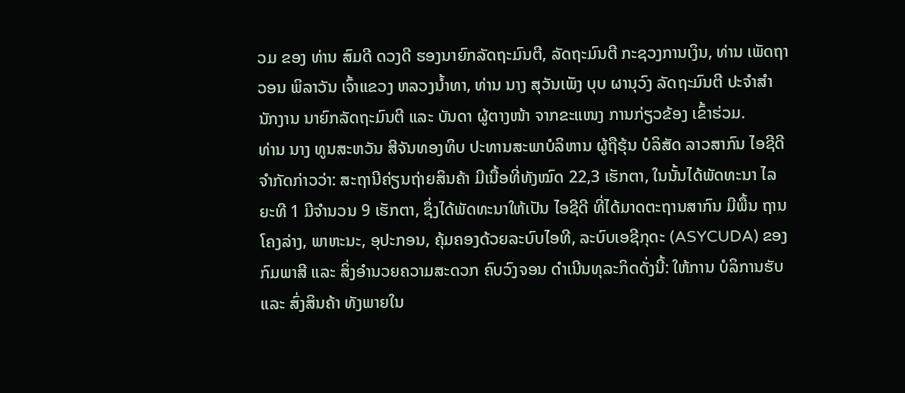ວມ ຂອງ ທ່ານ ສົມດີ ດວງດີ ຮອງນາຍົກລັດຖະມົນຕີ, ລັດຖະມົນຕີ ກະຊວງການເງິນ, ທ່ານ ເພັດຖາວອນ ພິລາວັນ ເຈົ້າແຂວງ ຫລວງນ້ຳທາ, ທ່ານ ນາງ ສຸວັນເພັງ ບຸບ ຜານຸວົງ ລັດຖະມົນຕີ ປະຈຳສຳນັກງານ ນາຍົກລັດຖະມົນຕີ ແລະ ບັນດາ ຜູ້ຕາງໜ້າ ຈາກຂະແໜງ ການກ່ຽວຂ້ອງ ເຂົ້າຮ່ວມ.
ທ່ານ ນາງ ທູນສະຫວັນ ສີຈັນທອງທິບ ປະທານສະພາບໍລິຫານ ຜູ້ຖືຮຸ້ນ ບໍລິສັດ ລາວສາກົນ ໄອຊີດີ ຈຳກັດກ່າວວ່າ: ສະຖານີຄ່ຽນຖ່າຍສິນຄ້າ ມີເນື້ອທີ່ທັງໝົດ 22,3 ເຮັກຕາ, ໃນນັ້ນໄດ້ພັດທະນາ ໄລຍະທີ 1 ມີຈໍານວນ 9 ເຮັກຕາ, ຊຶ່ງໄດ້ພັດທະນາໃຫ້ເປັນ ໄອຊີດີ ທີ່ໄດ້ມາດຕະຖານສາກົນ ມີພື້ນ ຖານໂຄງລ່າງ, ພາຫະນະ, ອຸປະກອນ, ຄຸ້ມຄອງດ້ວຍລະບົບໄອທີ, ລະບົບເອຊີກຸດະ (ASYCUDA) ຂອງກົມພາສີ ແລະ ສິ່ງອຳນວຍຄວາມສະດວກ ຄົບວົງຈອນ ດຳເນີນທຸລະກິດດັ່ງນີ້: ໃຫ້ການ ບໍລິການຮັບ ແລະ ສົ່ງສິນຄ້າ ທັງພາຍໃນ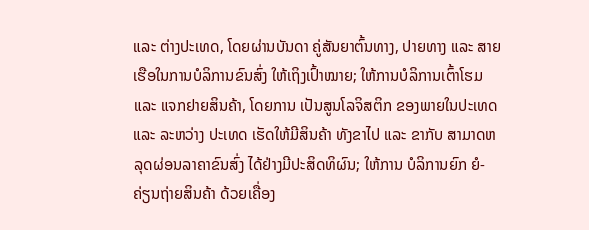ແລະ ຕ່າງປະເທດ, ໂດຍຜ່ານບັນດາ ຄູ່ສັນຍາຕົ້ນທາງ, ປາຍທາງ ແລະ ສາຍເຮືອໃນການບໍລິການຂົນສົ່ງ ໃຫ້ເຖິງເປົ້າໝາຍ; ໃຫ້ການບໍລິການເຕົ້າໂຮມ ແລະ ແຈກຢາຍສິນຄ້າ, ໂດຍການ ເປັນສູນໂລຈິສຕິກ ຂອງພາຍໃນປະເທດ ແລະ ລະຫວ່າງ ປະເທດ ເຮັດໃຫ້ມີສິນຄ້າ ທັງຂາໄປ ແລະ ຂາກັບ ສາມາດຫລຸດຜ່ອນລາຄາຂົນສົ່ງ ໄດ້ຢ່າງມີປະສິດທິຜົນ; ໃຫ້ການ ບໍລິການຍົກ ຍໍ-ຄ່ຽນຖ່າຍສິນຄ້າ ດ້ວຍເຄື່ອງ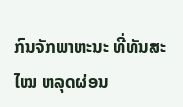ກົນຈັກພາຫະນະ ທີ່ທັນສະໄໝ ຫລຸດຜ່ອນ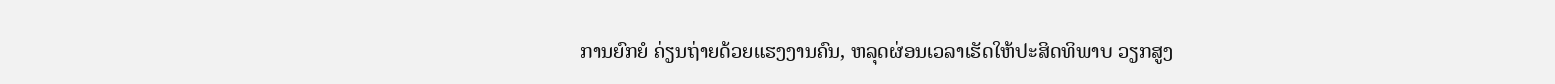ການຍົກຍໍ ຄ່ຽນຖ່າຍດ້ວຍແຮງງານຄົນ, ຫລຸດຜ່ອນເວລາເຮັດໃຫ້ປະສິດທິພາບ ວຽກສູງ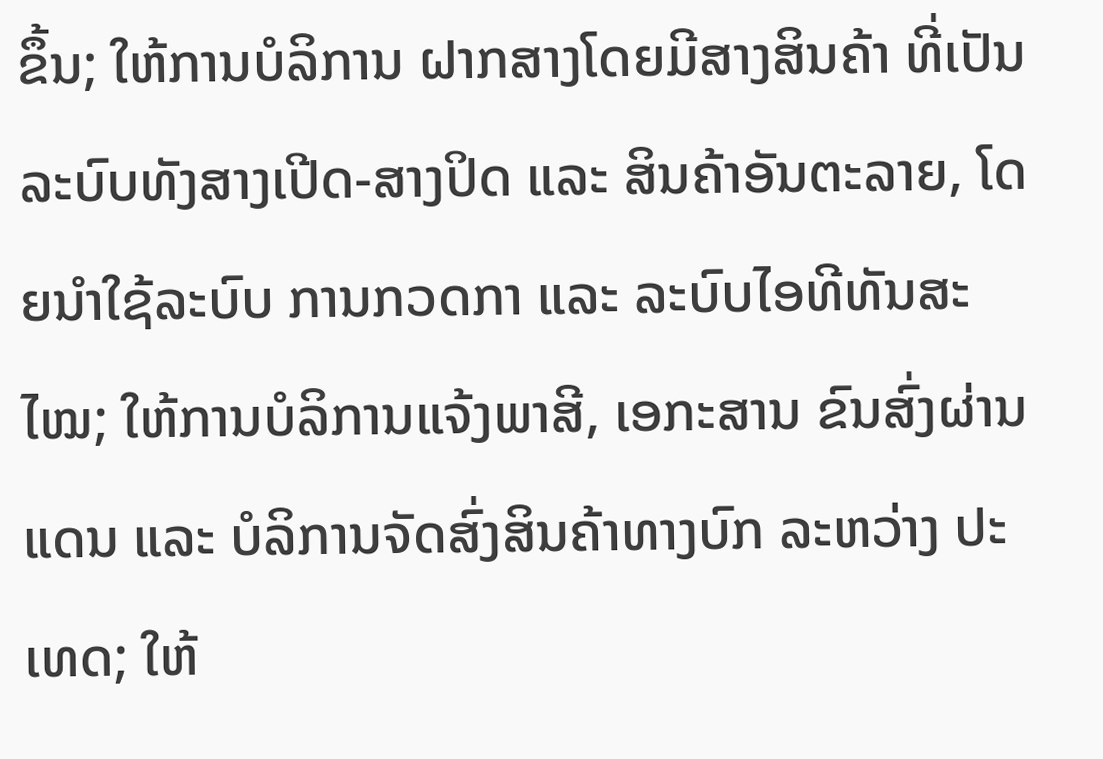ຂຶ້ນ; ໃຫ້ການບໍລິການ ຝາກສາງໂດຍມີສາງສິນຄ້າ ທີ່ເປັນລະບົບທັງສາງເປີດ-ສາງປິດ ແລະ ສິນຄ້າອັນຕະລາຍ, ໂດຍນໍາໃຊ້ລະບົບ ການກວດກາ ແລະ ລະບົບໄອທີທັນສະໄໝ; ໃຫ້ການບໍລິການແຈ້ງພາສີ, ເອກະສານ ຂົນສົ່ງຜ່ານແດນ ແລະ ບໍລິການຈັດສົ່ງສິນຄ້າທາງບົກ ລະຫວ່າງ ປະເທດ; ໃຫ້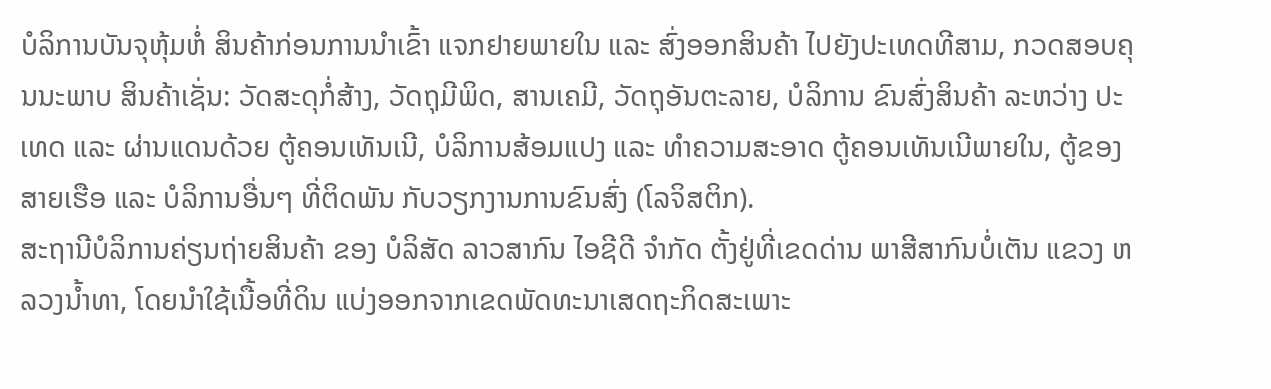ບໍລິການບັນຈຸຫຸ້ມຫໍ່ ສິນຄ້າກ່ອນການນໍາເຂົ້າ ແຈກຢາຍພາຍໃນ ແລະ ສົ່ງອອກສິນຄ້າ ໄປຍັງປະເທດທີສາມ, ກວດສອບຄຸນນະພາບ ສິນຄ້າເຊັ່ນ: ວັດສະດຸກໍ່ສ້າງ, ວັດຖຸມີພິດ, ສານເຄມີ, ວັດຖຸອັນຕະລາຍ, ບໍລິການ ຂົນສົ່ງສິນຄ້າ ລະຫວ່າງ ປະເທດ ແລະ ຜ່ານແດນດ້ວຍ ຕູ້ຄອນເທັນເນີ, ບໍລິການສ້ອມແປງ ແລະ ທຳຄວາມສະອາດ ຕູ້ຄອນເທັນເນີພາຍໃນ, ຕູ້ຂອງສາຍເຮືອ ແລະ ບໍລິການອື່ນໆ ທີ່ຕິດພັນ ກັບວຽກງານການຂົນສົ່ງ (ໂລຈິສຕິກ).
ສະຖານີບໍລິການຄ່ຽນຖ່າຍສິນຄ້າ ຂອງ ບໍລິສັດ ລາວສາກົນ ໄອຊີດີ ຈຳກັດ ຕັ້ງຢູ່ທີ່ເຂດດ່ານ ພາສີສາກົນບໍ່ເຕັນ ແຂວງ ຫລວງນ້ຳທາ, ໂດຍນຳໃຊ້ເນື້ອທີ່ດິນ ແບ່ງອອກຈາກເຂດພັດທະນາເສດຖະກິດສະເພາະ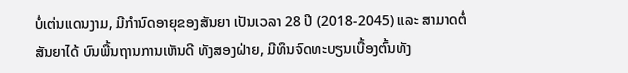ບໍ່ເຕ່ນແດນງາມ, ມີກຳນົດອາຍຸຂອງສັນຍາ ເປັນເວລາ 28 ປີ (2018-2045) ແລະ ສາມາດຕໍ່ສັນຍາໄດ້ ບົນພື້ນຖານການເຫັນດີ ທັງສອງຝ່າຍ, ມີທຶນຈົດທະບຽນເບື້ອງຕົ້ນທັງ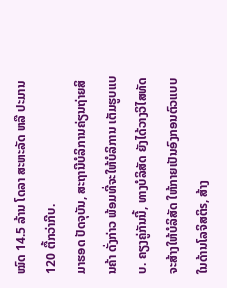ໝົດ 14.5 ລ້ານ ໂດລາ ສະຫະລັດ ຫລື ປະມານ 120 ຕື້ກວ່າກີບ.
ມາຮອດ ປັດຈຸບັນ, ສະຖານີບໍລິການຄ່ຽນຖ່າຍສິນຄ້າ ດັ່ງກ່າວ ພ້ອມທີ່ຈະໃຫ້ບໍລິການ ເຕັມຮູບແບບ. ຄຽງຄູ່ກັນນີ້, ທາງບໍລິສັດ ຍັງໄດ້ວາງວິໄສທັດ ຈະສ້າງໃຫ້ບໍລິສັດ ໃຫ້ກາຍເປັນອົງກອນຕົວແບບ ໃນດ້ານໂລຈິສຕິs, ສ້າງ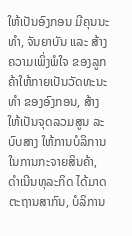ໃຫ້ເປັນອົງກອນ ມີຄຸນນະທຳ, ຈັນຍາບັນ ແລະ ສ້າງຄວາມເພິ່ງພໍໃຈ ຂອງລູກຄ້າໃຫ້ກາຍເປັນວັດທະນະທຳ ຂອງອົງກອນ, ສ້າງໃຫ້ເປັນຈຸດລວມສູນ ລະບົບສາງ ໃຫ້ການບໍລິການ ໃນການກະຈາຍສິນຄ້າ, ດຳເນີນທຸລະກິດ ໄດ້ມາດຕະຖານສາກົນ, ບໍລິການ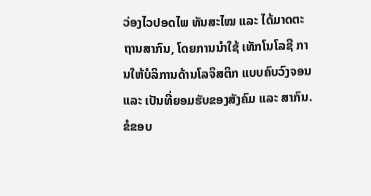ວ່ອງໄວປອດໄພ ທັນສະໄໝ ແລະ ໄດ້ມາດຕະຖານສາກົນ, ໂດຍການນຳໃຊ້ ເທັກໂນໂລຊີ ການໃຫ້ບໍລິການດ້ານໂລຈິສຕິກ ແບບຄົບວົງຈອນ ແລະ ເປັນທີ່ຍອມຮັບຂອງສັງຄົມ ແລະ ສາກົນ.
ຂໍຂອບ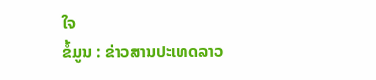ໃຈ
ຂໍ້ມູນ : ຂ່າວສານປະເທດລາວ